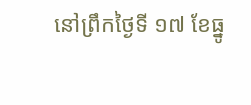នៅព្រឹកថ្ងៃទី ១៧ ខែធ្នូ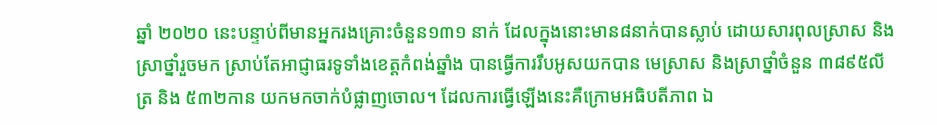ឆ្នាំ ២០២០ នេះបន្ទាប់ពីមានអ្នករងគ្រោះចំនួន១៣១ នាក់ ដែលក្នុងនោះមាន៨នាក់បានស្លាប់ ដោយសារពុលស្រាស និងស្រាថ្នាំរួចមក ស្រាប់តែអាជ្ញាធរទូទាំងខេត្តកំពង់ឆ្នាំង បានធ្វើការរឹបអូសយកបាន មេស្រាស និងស្រាថ្នាំចំនួន ៣៨៩៥លីត្រ និង ៥៣២កាន យកមកចាក់បំផ្លាញចោល។ ដែលការធ្វើឡើងនេះគឺក្រោមអធិបតីភាព ឯ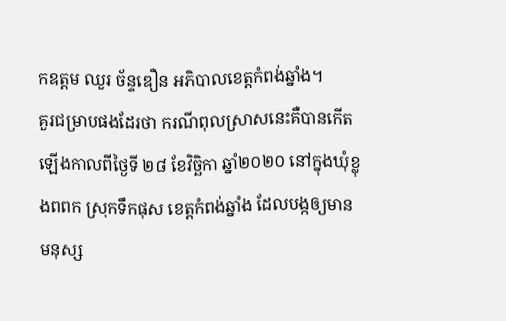កឧត្តម ឈួរ ច័ន្ទឌឿន អភិបាលខេត្តកំពង់ឆ្នាំង។
គួរជម្រាបផងដែរថា ករណីពុលស្រាសនេះគឺបានកើតឡើងកាលពីថ្ងៃទី ២៨ ខែវិច្ឆិកា ឆ្នាំ២០២០ នៅក្នុងឃុំខ្លុងពពក ស្រុកទឹកផុស ខេត្តកំពង់ឆ្នាំង ដែលបង្កឲ្យមានមនុស្ស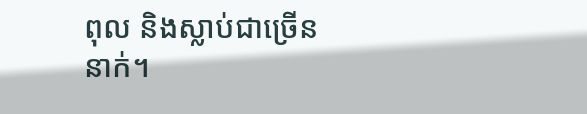ពុល និងស្លាប់ជាច្រើននាក់។